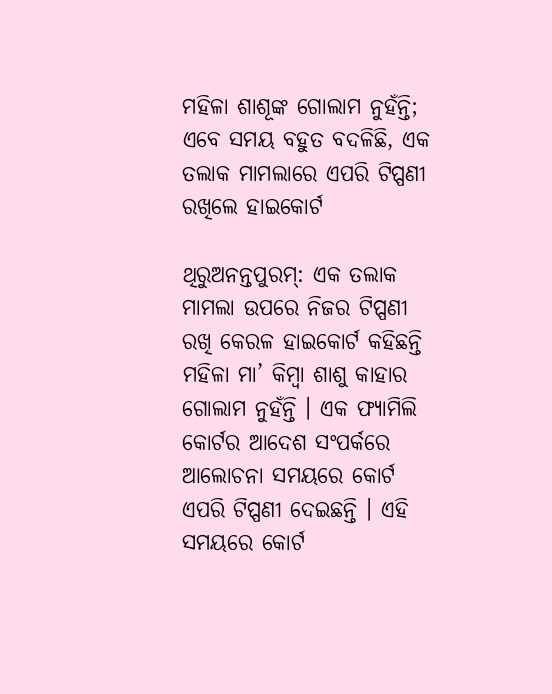ମହିଳା ଶାଶୂଙ୍କ ଗୋଲାମ ନୁହଁନ୍ତି; ଏବେ ସମୟ ବହୁତ ବଦଳିଛି, ଏକ ତଲାକ ମାମଲାରେ ଏପରି ଟିପ୍ପଣୀ ରଖିଲେ ହାଇକୋର୍ଟ

ଥିରୁଅନନ୍ତପୁରମ୍‌: ଏକ ତଲାକ ମାମଲା ଉପରେ ନିଜର ଟିପ୍ପଣୀ ରଖି କେରଳ ହାଇକୋର୍ଟ କହିଛନ୍ତି ମହିଳା ମା’ କିମ୍ବା ଶାଶୁ କାହାର ଗୋଲାମ ନୁହଁନ୍ତି । ଏକ ଫ୍ୟାମିଲି କୋର୍ଟର ଆଦେଶ ସଂପର୍କରେ ଆଲୋଚନା ସମୟରେ କୋର୍ଟ ଏପରି ଟିପ୍ପଣୀ ଦେଇଛନ୍ତି । ଏହି ସମୟରେ କୋର୍ଟ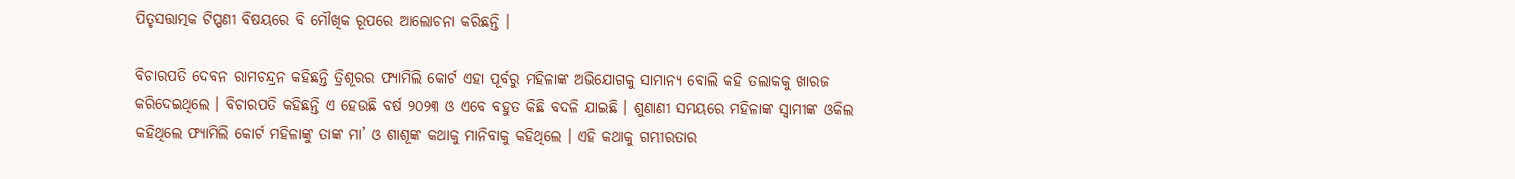ପିତୃସତ୍ତାତ୍ମକ ଟିପ୍ପଣୀ ବିଷୟରେ ବି ମୌଖିକ ରୂପରେ ଆଲୋଚନା କରିଛନ୍ତି ।

ବିଚାରପତି ଦେବନ ରାମଚନ୍ଦ୍ରନ କହିଛନ୍ତି ତ୍ରିଶୂରର ଫ୍ୟାମିଲି କୋର୍ଟ ଏହା ପୂର୍ବରୁ ମହିଳାଙ୍କ ଅଭିଯୋଗକୁ ସାମାନ୍ୟ ବୋଲି କହି ତଲାକକୁ ଖାରଜ କରିଦେଇଥିଲେ । ବିଚାରପତି କହିଛନ୍ତି ଏ ହେଉଛି ବର୍ଷ ୨୦୨୩ ଓ ଏବେ ବହୁତ କିଛି ବଦଳି ଯାଇଛି । ଶୁଣାଣୀ ସମୟରେ ମହିଳାଙ୍କ ସ୍ୱାମୀଙ୍କ ଓକିଲ କହିଥିଲେ ଫ୍ୟାମିଲି କୋର୍ଟ ମହିଳାଙ୍କୁ ତାଙ୍କ ମା’ ଓ ଶାଶୂଙ୍କ କଥାକୁ ମାନିବାକୁ କହିଥିଲେ । ଏହି କଥାକୁ ଗମ୍ଭୀରତାର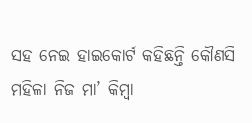ସହ ନେଇ ହାଇକୋର୍ଟ କହିଛନ୍ତି କୌଣସି ମହିଳା ନିଜ ମା’ କିମ୍ବା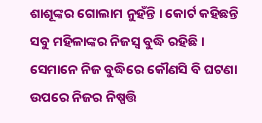ଶାଶୂଙ୍କର ଗୋଲାମ ନୁହଁନ୍ତି । କୋର୍ଟ କହିଛନ୍ତି ସବୁ ମହିଳାଙ୍କର ନିଜସ୍ୱ ବୁଦ୍ଧି ରହିଛି । ସେମାନେ ନିଜ ବୁଦ୍ଧିରେ କୌଣସି ବି ଘଟଣା ଉପରେ ନିଜର ନିଷ୍ପତ୍ତି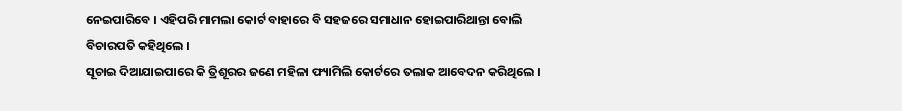ନେଇପାରିବେ । ଏହିପରି ମାମଲା କୋର୍ଟ ବାହାରେ ବି ସହଜରେ ସମାଧାନ ହୋଇପାରିଥାନ୍ତା ବୋଲି ବିଚାରପତି କହିଥିଲେ ।
ସୂଚାଇ ଦିଆଯାଇପାରେ କି ତ୍ରିଶୂରର ଜଣେ ମହିଳା ଫ୍ୟାମିଲି କୋର୍ଟରେ ତଲାକ ଆବେଦନ କରିଥିଲେ ।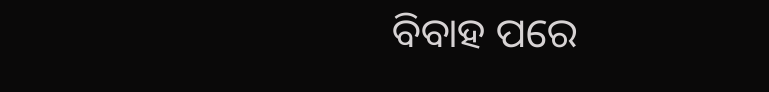ବିବାହ ପରେ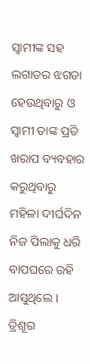ସ୍ୱାମୀଙ୍କ ସହ ଲଗାତର ଝଗଡା ହେଉଥିବାରୁ ଓ ସ୍ୱାମୀ ତାଙ୍କ ପ୍ରତି ଖରାପ ବ୍ୟବହାର କରୁଥିବାରୁ ମହିଳା ଦୀର୍ଘଦିନ ନିଜ ପିଲାକୁ ଧରି ବାପଘରେ ରହି ଆସୁଥିଲେ । ତ୍ରିଶୂର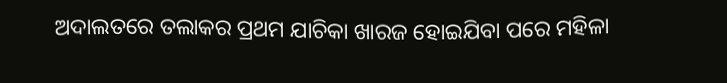ଅଦାଲତରେ ତଲାକର ପ୍ରଥମ ଯାଚିକା ଖାରଜ ହୋଇଯିବା ପରେ ମହିଳା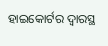ହାଇକୋର୍ଟର ଦ୍ୱାରସ୍ଥ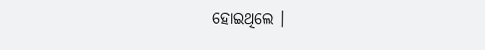ହୋଇଥିଲେ ।